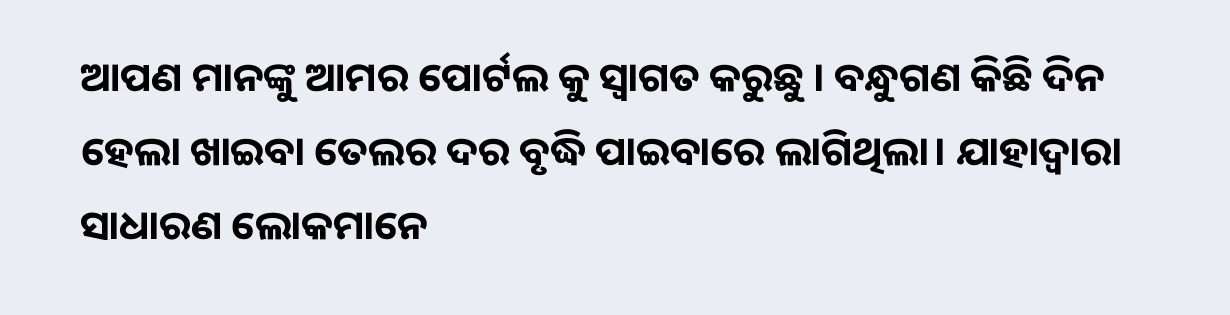ଆପଣ ମାନଙ୍କୁ ଆମର ପୋର୍ଟଲ କୁ ସ୍ୱାଗତ କରୁଛୁ । ବନ୍ଧୁଗଣ କିଛି ଦିନ ହେଲା ଖାଇବା ତେଲର ଦର ବୃଦ୍ଧି ପାଇବାରେ ଲାଗିଥିଲା। ଯାହାଦ୍ୱାରା ସାଧାରଣ ଲୋକମାନେ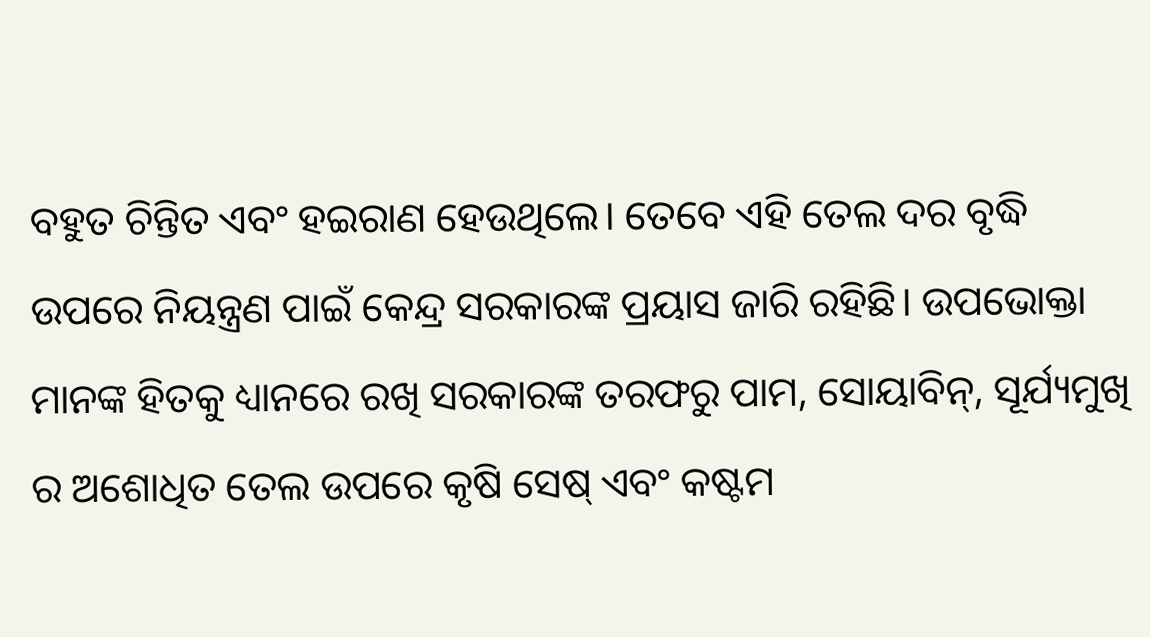ବହୁତ ଚିନ୍ତିତ ଏବଂ ହଇରାଣ ହେଉଥିଲେ। ତେବେ ଏହି ତେଲ ଦର ବୃଦ୍ଧି ଉପରେ ନିୟନ୍ତ୍ରଣ ପାଇଁ କେନ୍ଦ୍ର ସରକାରଙ୍କ ପ୍ରୟାସ ଜାରି ରହିଛି। ଉପଭୋକ୍ତା ମାନଙ୍କ ହିତକୁ ଧ୍ୟାନରେ ରଖି ସରକାରଙ୍କ ତରଫରୁ ପାମ, ସୋୟାବିନ୍, ସୂର୍ଯ୍ୟମୁଖି ର ଅଶୋଧିତ ତେଲ ଉପରେ କୃଷି ସେଷ୍ ଏବଂ କଷ୍ଟମ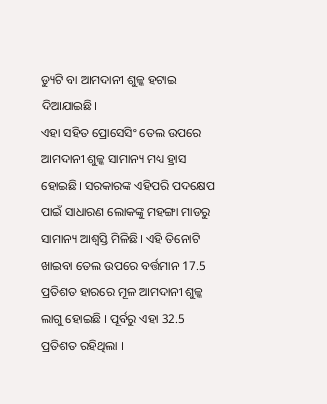ଡ୍ୟୁଟି ବା ଆମଦାନୀ ଶୁଳ୍କ ହଟାଇ ଦିଆଯାଇଛି।
ଏହା ସହିତ ପ୍ରୋସେସିଂ ତେଲ ଉପରେ ଆମଦାନୀ ଶୁଳ୍କ ସାମାନ୍ୟ ମଧ୍ୟ ହ୍ରାସ ହୋଇଛି। ସରକାରଙ୍କ ଏହିପରି ପଦକ୍ଷେପ ପାଇଁ ସାଧାରଣ ଲୋକଙ୍କୁ ମହଙ୍ଗା ମାଡରୁ ସାମାନ୍ୟ ଆଶ୍ୱସ୍ତି ମିଳିଛି। ଏହି ତିନୋଟି ଖାଇବା ତେଲ ଉପରେ ବର୍ତ୍ତମାନ 17.5 ପ୍ରତିଶତ ହାରରେ ମୂଳ ଆମଦାନୀ ଶୁଳ୍କ ଲାଗୁ ହୋଇଛି । ପୂର୍ବରୁ ଏହା 32.5 ପ୍ରତିଶତ ରହିଥିଲା ।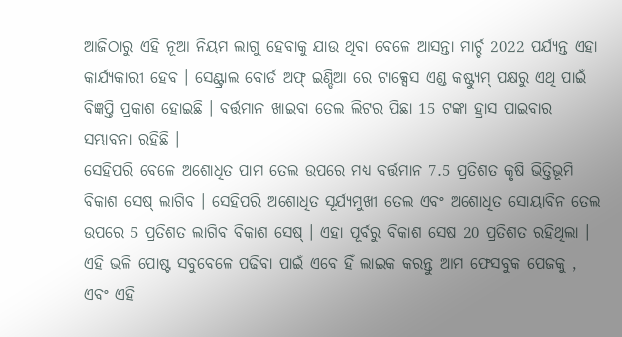ଆଜିଠାରୁ ଏହି ନୂଆ ନିୟମ ଲାଗୁ ହେବାକୁ ଯାଉ ଥିବା ବେଳେ ଆସନ୍ତା ମାର୍ଚ୍ଚ 2022 ପର୍ଯ୍ୟନ୍ତ ଏହା କାର୍ଯ୍ୟକାରୀ ହେବ । ସେଣ୍ଟ୍ରାଲ ବୋର୍ଡ ଅଫ୍ ଇଣ୍ଡିଆ ରେ ଟାକ୍ସେସ ଏଣ୍ଡ କଷ୍ଟ୍ୟୁମ୍ ପକ୍ଷରୁ ଏଥି ପାଇଁ ବିଜ୍ଞପ୍ତି ପ୍ରକାଶ ହୋଇଛି । ବର୍ତ୍ତମାନ ଖାଇବା ତେଲ ଲିଟର ପିଛା 15 ଟଙ୍କା ହ୍ରାସ ପାଇବାର ସମ୍ଭାବନା ରହିଛି ।
ସେହିପରି ବେଳେ ଅଶୋଧିତ ପାମ ତେଲ ଉପରେ ମଧ୍ୟ ବର୍ତ୍ତମାନ 7.5 ପ୍ରତିଶତ କୃଷି ଭିତ୍ତିଭୂମି ବିକାଶ ସେଷ୍ ଲାଗିବ । ସେହିପରି ଅଶୋଧିତ ସୂର୍ଯ୍ୟମୁଖୀ ତେଲ ଏବଂ ଅଶୋଧିତ ସୋୟାବିନ ତେଲ ଉପରେ 5 ପ୍ରତିଶତ ଲାଗିବ ବିକାଶ ସେଷ୍ । ଏହା ପୂର୍ବରୁ ବିକାଶ ସେଷ 20 ପ୍ରତିଶତ ରହିଥିଲା ।
ଏହି ଭଳି ପୋଷ୍ଟ ସବୁବେଳେ ପଢିବା ପାଇଁ ଏବେ ହିଁ ଲାଇକ କରନ୍ତୁ ଆମ ଫେସବୁକ ପେଜକୁ , ଏବଂ ଏହି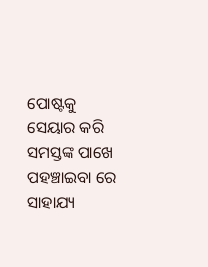ପୋଷ୍ଟକୁ ସେୟାର କରି ସମସ୍ତଙ୍କ ପାଖେ ପହଞ୍ଚାଇବା ରେ ସାହାଯ୍ୟ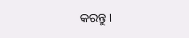କରନ୍ତୁ ।